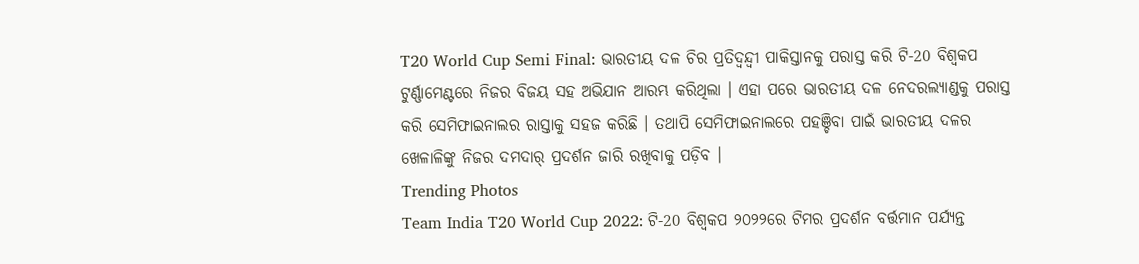T20 World Cup Semi Final: ଭାରତୀୟ ଦଳ ଚିର ପ୍ରତିଦ୍ୱନ୍ଦ୍ୱୀ ପାକିସ୍ତାନକୁ ପରାସ୍ତ କରି ଟି-20 ବିଶ୍ୱକପ ଟୁର୍ଣ୍ଣାମେଣ୍ଟରେ ନିଜର ବିଜୟ ସହ ଅଭିଯାନ ଆରମ୍ଭ କରିଥିଲା । ଏହା ପରେ ଭାରତୀୟ ଦଳ ନେଦରଲ୍ୟାଣ୍ଡକୁ ପରାସ୍ତ କରି ସେମିଫାଇନାଲର ରାସ୍ତାକୁ ସହଜ କରିଛି । ତଥାପି ସେମିଫାଇନାଲରେ ପହଞ୍ଚିବା ପାଇଁ ଭାରତୀୟ ଦଳର ଖେଳାଳିଙ୍କୁ ନିଜର ଦମଦାର୍ ପ୍ରଦର୍ଶନ ଜାରି ରଖିବାକୁ ପଡ଼ିବ ।
Trending Photos
Team India T20 World Cup 2022: ଟି-20 ବିଶ୍ୱକପ ୨୦୨୨ରେ ଟିମର ପ୍ରଦର୍ଶନ ବର୍ତ୍ତମାନ ପର୍ଯ୍ୟନ୍ତ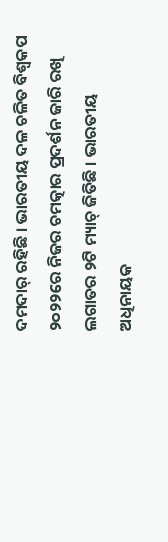ଦମଦାର୍ ରହିଛି । ଭାରତୀୟ ଦଳ ଚଳିତ ବିଶ୍ୱକପ ୨୦୨୨ରେ ନିଜର ଚମତ୍କାର ପ୍ରଦର୍ଶନ ଜାରି ରଖି ଲଗାତର ୨ଟି ମ୍ୟାଚ୍ ଜିତିଛି । ଭାରତୀୟ ଅଧିନାୟକ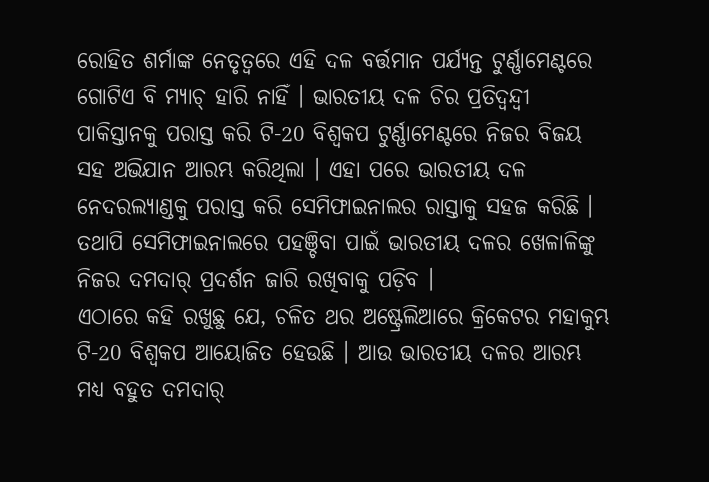ରୋହିତ ଶର୍ମାଙ୍କ ନେତୃତ୍ୱରେ ଏହି ଦଳ ବର୍ତ୍ତମାନ ପର୍ଯ୍ୟନ୍ତ ଟୁର୍ଣ୍ଣାମେଣ୍ଟରେ ଗୋଟିଏ ବି ମ୍ୟାଚ୍ ହାରି ନାହିଁ । ଭାରତୀୟ ଦଳ ଚିର ପ୍ରତିଦ୍ୱନ୍ଦ୍ୱୀ ପାକିସ୍ତାନକୁ ପରାସ୍ତ କରି ଟି-20 ବିଶ୍ୱକପ ଟୁର୍ଣ୍ଣାମେଣ୍ଟରେ ନିଜର ବିଜୟ ସହ ଅଭିଯାନ ଆରମ୍ଭ କରିଥିଲା । ଏହା ପରେ ଭାରତୀୟ ଦଳ ନେଦରଲ୍ୟାଣ୍ଡକୁ ପରାସ୍ତ କରି ସେମିଫାଇନାଲର ରାସ୍ତାକୁ ସହଜ କରିଛି । ତଥାପି ସେମିଫାଇନାଲରେ ପହଞ୍ଚିବା ପାଇଁ ଭାରତୀୟ ଦଳର ଖେଳାଳିଙ୍କୁ ନିଜର ଦମଦାର୍ ପ୍ରଦର୍ଶନ ଜାରି ରଖିବାକୁ ପଡ଼ିବ ।
ଏଠାରେ କହି ରଖୁଛୁ ଯେ, ଚଳିତ ଥର ଅଷ୍ଟ୍ରେଲିଆରେ କ୍ରିକେଟର ମହାକୁମ୍ଭ ଟି-20 ବିଶ୍ୱକପ ଆୟୋଜିତ ହେଉଛି । ଆଉ ଭାରତୀୟ ଦଳର ଆରମ୍ଭ ମଧ୍ୟ ବହୁତ ଦମଦାର୍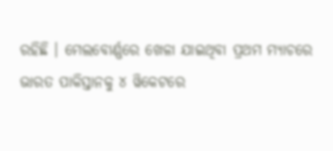ରହିଛି । ମେଲବୋର୍ଣ୍ଣରେ ଖେଳା ଯାଇଥିବା ପ୍ରଥମ ମ୍ୟାଚରେ ଭାରତ ପାକିସ୍ତାନକୁ ୪ ୱିକେଟରେ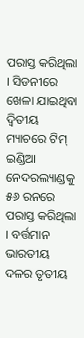ପରାସ୍ତ କରିଥିଲା । ସିଡନୀରେ ଖେଳା ଯାଇଥିବା ଦ୍ୱିତୀୟ ମ୍ୟାଚରେ ଟିମ୍ ଇଣ୍ଡିଆ ନେଦରଲ୍ୟାଣ୍ଡକୁ ୫୬ ରନରେ ପରାସ୍ତ କରିଥିଲା । ବର୍ତ୍ତମାନ ଭାରତୀୟ ଦଳର ତୃତୀୟ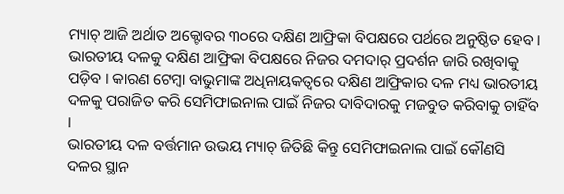ମ୍ୟାଚ୍ ଆଜି ଅର୍ଥାତ ଅକ୍ଟୋବର ୩୦ରେ ଦକ୍ଷିଣ ଆଫ୍ରିକା ବିପକ୍ଷରେ ପର୍ଥରେ ଅନୁଷ୍ଠିତ ହେବ । ଭାରତୀୟ ଦଳକୁ ଦକ୍ଷିଣ ଆଫ୍ରିକା ବିପକ୍ଷରେ ନିଜର ଦମଦାର୍ ପ୍ରଦର୍ଶନ ଜାରି ରଖିବାକୁ ପଡ଼ିବ । କାରଣ ଟେମ୍ୱା ବାଭୁମାଙ୍କ ଅଧିନାୟକତ୍ୱରେ ଦକ୍ଷିଣ ଆଫ୍ରିକାର ଦଳ ମଧ୍ୟ ଭାରତୀୟ ଦଳକୁ ପରାଜିତ କରି ସେମିଫାଇନାଲ ପାଇଁ ନିଜର ଦାବିଦାରକୁ ମଜବୁତ କରିବାକୁ ଚାହିଁବ ।
ଭାରତୀୟ ଦଳ ବର୍ତ୍ତମାନ ଉଭୟ ମ୍ୟାଚ୍ ଜିତିଛି କିନ୍ତୁ ସେମିଫାଇନାଲ ପାଇଁ କୌଣସି ଦଳର ସ୍ଥାନ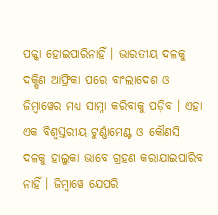ପକ୍କା ହୋଇପାରିନାହିଁ । ଭାରତୀୟ ଦଳକୁ ଦକ୍ଷିଣ ଆଫ୍ରିକା ପରେ ବାଂଲାଦେଶ ଓ ଜିମ୍ବାୱେର ମଧ୍ୟ ସାମ୍ନା କରିବାକୁ ପଡ଼ିବ । ଏହା ଏକ ବିଶ୍ୱସ୍ତରୀୟ ଟୁର୍ଣ୍ଣାମେଣ୍ଟ ଓ କୌଣସି ଦଳକୁ ହାଲୁକା ଭାବେ ଗ୍ରହଣ କରାଯାଇପାରିବ ନାହିଁ । ଜିମ୍ବାୱେ ଯେପରି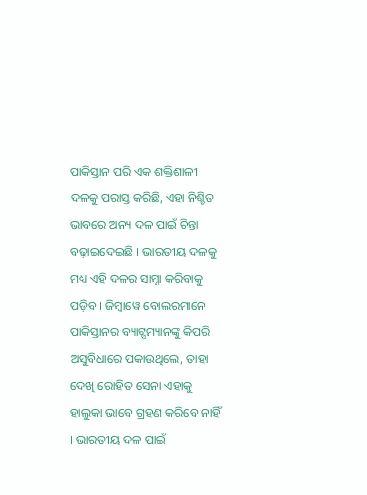ପାକିସ୍ତାନ ପରି ଏକ ଶକ୍ତିଶାଳୀ ଦଳକୁ ପରାସ୍ତ କରିଛି, ଏହା ନିଶ୍ଚିତ ଭାବରେ ଅନ୍ୟ ଦଳ ପାଇଁ ଚିନ୍ତା ବଢ଼ାଇଦେଇଛି । ଭାରତୀୟ ଦଳକୁ ମଧ୍ୟ ଏହି ଦଳର ସାମ୍ନା କରିବାକୁ ପଡ଼ିବ । ଜିମ୍ବାୱେ ବୋଲରମାନେ ପାକିସ୍ତାନର ବ୍ୟାଟ୍ସମ୍ୟାନଙ୍କୁ କିପରି ଅସୁବିଧାରେ ପକାଉଥିଲେ, ତାହା ଦେଖି ରୋହିତ ସେନା ଏହାକୁ ହାଲୁକା ଭାବେ ଗ୍ରହଣ କରିବେ ନାହିଁ । ଭାରତୀୟ ଦଳ ପାଇଁ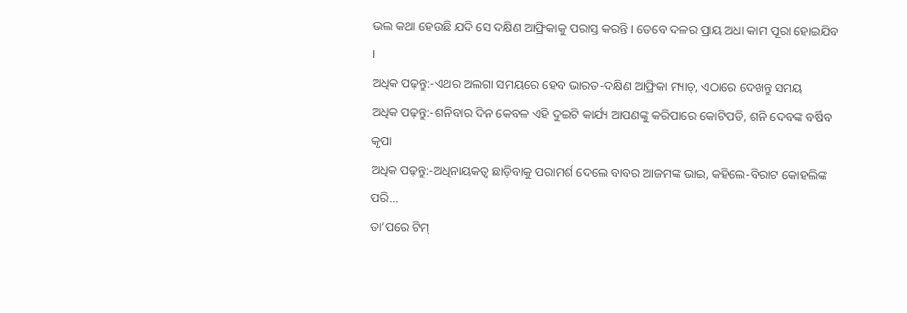ଭଲ କଥା ହେଉଛି ଯଦି ସେ ଦକ୍ଷିଣ ଆଫ୍ରିକାକୁ ପରାସ୍ତ କରନ୍ତି । ତେବେ ଦଳର ପ୍ରାୟ ଅଧା କାମ ପୂରା ହୋଇଯିବ ।
ଅଧିକ ପଢ଼ନ୍ତୁ:-ଏଥର ଅଲଗା ସମୟରେ ହେବ ଭାରତ-ଦକ୍ଷିଣ ଆଫ୍ରିକା ମ୍ୟାଚ୍, ଏଠାରେ ଦେଖନ୍ତୁ ସମୟ
ଅଧିକ ପଢ଼ନ୍ତୁ:-ଶନିବାର ଦିନ କେବଳ ଏହି ଦୁଇଟି କାର୍ଯ୍ୟ ଆପଣଙ୍କୁ କରିପାରେ କୋଟିପତି, ଶନି ଦେବଙ୍କ ବର୍ଷିବ କୃପା
ଅଧିକ ପଢ଼ନ୍ତୁ:-ଅଧିନାୟକତ୍ୱ ଛାଡ଼ିବାକୁ ପରାମର୍ଶ ଦେଲେ ବାବର ଆଜମଙ୍କ ଭାଇ, କହିଲେ-ବିରାଟ କୋହଲିଙ୍କ ପରି...
ତା’ପରେ ଟିମ୍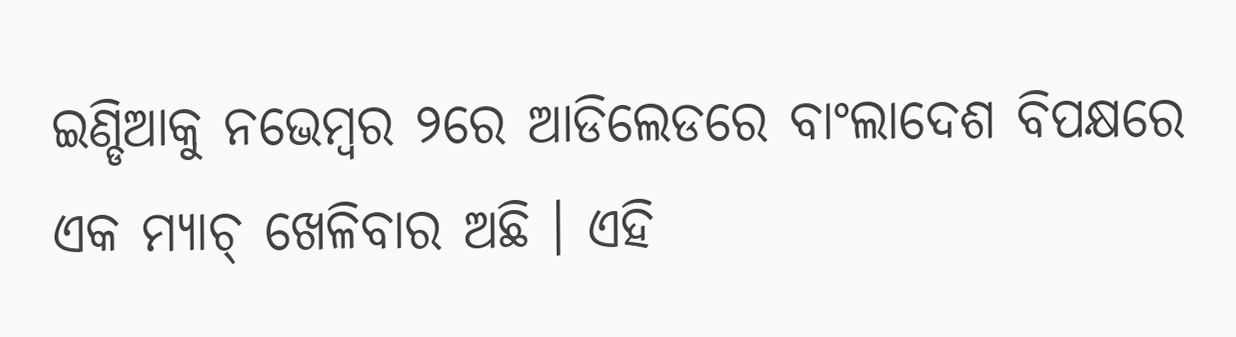ଇଣ୍ଡିଆକୁ ନଭେମ୍ବର ୨ରେ ଆଡିଲେଡରେ ବାଂଲାଦେଶ ବିପକ୍ଷରେ ଏକ ମ୍ୟାଚ୍ ଖେଳିବାର ଅଛି । ଏହି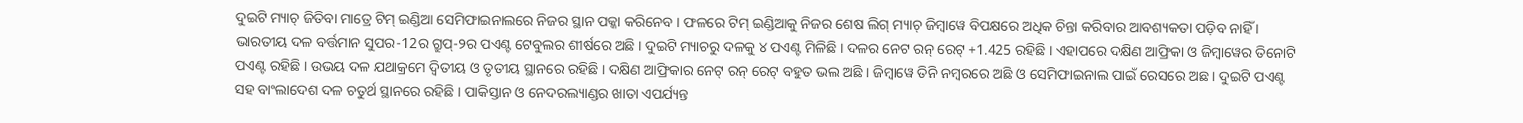ଦୁଇଟି ମ୍ୟାଚ୍ ଜିତିବା ମାତ୍ରେ ଟିମ୍ ଇଣ୍ଡିଆ ସେମିଫାଇନାଲରେ ନିଜର ସ୍ଥାନ ପକ୍କା କରିନେବ । ଫଳରେ ଟିମ୍ ଇଣ୍ଡିଆକୁ ନିଜର ଶେଷ ଲିଗ୍ ମ୍ୟାଚ୍ ଜିମ୍ବାୱେ ବିପକ୍ଷରେ ଅଧିକ ଚିନ୍ତା କରିବାର ଆବଶ୍ୟକତା ପଡ଼ିବ ନାହିଁ । ଭାରତୀୟ ଦଳ ବର୍ତ୍ତମାନ ସୁପର-12ର ଗ୍ରୁପ୍-୨ର ପଏଣ୍ଟ ଟେବୁଲର ଶୀର୍ଷରେ ଅଛି । ଦୁଇଟି ମ୍ୟାଚରୁ ଦଳକୁ ୪ ପଏଣ୍ଟ ମିଳିଛି । ଦଳର ନେଟ ରନ୍ ରେଟ୍ +1.425 ରହିଛି । ଏହାପରେ ଦକ୍ଷିଣ ଆଫ୍ରିକା ଓ ଜିମ୍ବାୱେର ତିନୋଟି ପଏଣ୍ଟ ରହିଛି । ଉଭୟ ଦଳ ଯଥାକ୍ରମେ ଦ୍ୱିତୀୟ ଓ ତୃତୀୟ ସ୍ଥାନରେ ରହିଛି । ଦକ୍ଷିଣ ଆଫ୍ରିକାର ନେଟ୍ ରନ୍ ରେଟ୍ ବହୁତ ଭଲ ଅଛି । ଜିମ୍ବାୱେ ତିନି ନମ୍ବରରେ ଅଛି ଓ ସେମିଫାଇନାଲ ପାଇଁ ରେସରେ ଅଛ । ଦୁଇଟି ପଏଣ୍ଟ ସହ ବାଂଲାଦେଶ ଦଳ ଚତୁର୍ଥ ସ୍ଥାନରେ ରହିଛି । ପାକିସ୍ତାନ ଓ ନେଦରଲ୍ୟାଣ୍ଡର ଖାତା ଏପର୍ଯ୍ୟନ୍ତ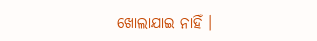ଖୋଲାଯାଇ ନାହିଁ ।